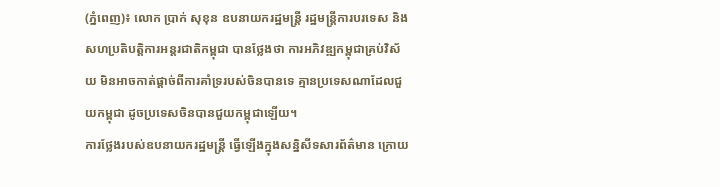(ភ្នំពេញ)៖ លោក ប្រាក់ សុខុន ឧបនាយករដ្ឋមន្រ្តី រដ្ឋមន្រ្តីការបរទេស និងសហប្រតិបត្តិការអន្តរជាតិកម្ពុជា បានថ្លែងថា ការអភិវឌ្ឍកម្ពុជាគ្រប់វិស័យ មិនអាចកាត់ផ្តាច់ពីការគាំទ្ររបស់ចិនបានទេ គ្មានប្រទេសណាដែលជួយកម្ពុជា ដូចប្រទេសចិនបានជួយកម្ពុជាឡើយ។
ការថ្លែងរបស់ឧបនាយករដ្ឋមន្រ្តី ធ្វើឡើងក្នុងសន្និសីទសារព័ត៌មាន ក្រោយ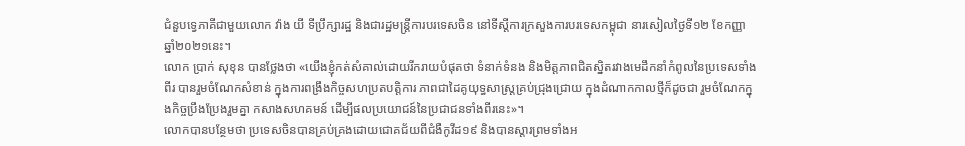ជំនួបទ្វេភាគីជាមួយលោក វ៉ាង យី ទីប្រឹក្សារដ្ឋ និងជារដ្ឋមន្ត្រីការបរទេសចិន នៅទីស្តីការក្រសួងការបរទេសកម្ពុជា នារសៀលថ្ងៃទី១២ ខែកញ្ញា ឆ្នាំ២០២១នេះ។
លោក ប្រាក់ សុខុន បានថ្លែងថា «យើងខ្ញុំកត់សំគាល់ដោយរីករាយបំផុតថា ទំនាក់ទំនង និងមិត្តភាពជិតស្និតរវាងមេដឹកនាំកំពូលនៃប្រទេសទាំងពីរ បានរួមចំណែកសំខាន់ ក្នុងការពង្រឹងកិច្ចសហប្រតបត្តិការ ភាពជាដៃគូយុទ្ធសាស្រ្ដគ្រប់ជ្រុងជ្រោយ ក្នុងដំណាកកាលថ្មីក៏ដូចជា រួមចំណែកក្នុងកិច្ចប្រឹងប្រែងរួមគ្នា កសាងសហគមន៍ ដើម្បីផលប្រយោជន៍នៃប្រជាជនទាំងពីរនេះ»។
លោកបានបន្ថែមថា ប្រទេសចិនបានគ្រប់គ្រងដោយជោគជ័យពីជំងឺកូវីដ១៩ និងបានស្ដារព្រមទាំងអ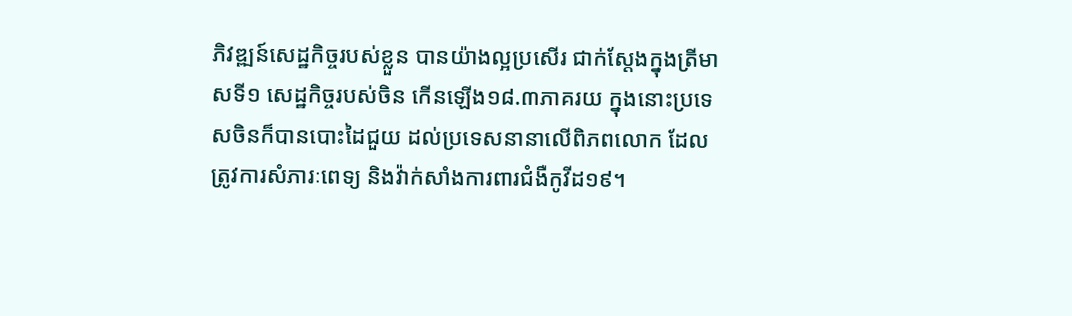ភិវឌ្ឍន៍សេដ្ឋកិច្ចរបស់ខ្លួន បានយ៉ាងល្អប្រសើរ ជាក់ស្ដែងក្នុងត្រីមាសទី១ សេដ្ឋកិច្ចរបស់ចិន កើនឡើង១៨.៣ភាគរយ ក្នុងនោះប្រទេសចិនក៏បានបោះដៃជួយ ដល់ប្រទេសនានាលើពិភពលោក ដែលត្រូវការសំភារៈពេទ្យ និងវ៉ាក់សាំងការពារជំងឺកូវីដ១៩។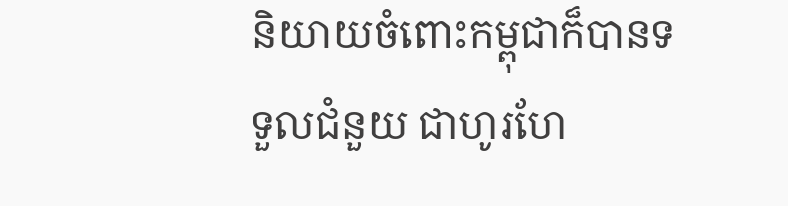និយាយចំពោះកម្ពុជាក៏បានទទួលជំនួយ ជាហូរហែ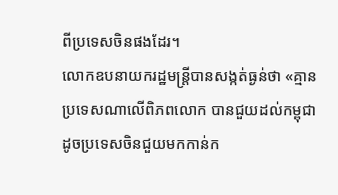ពីប្រទេសចិនផងដែរ។
លោកឧបនាយករដ្ឋមន្ត្រីបានសង្កត់ធ្ងន់ថា «គ្មានប្រទេសណាលើពិភពលោក បានជួយដល់កម្ពុជា ដូចប្រទេសចិនជួយមកកាន់ក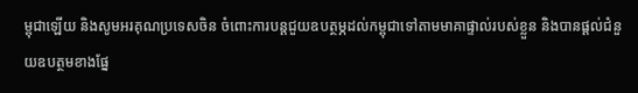ម្ពុជាឡើយ និងសូមអរគុណប្រទេសចិន ចំពោះការបន្ដជួយឧបត្ថម្ភដល់កម្ពុជាទៅតាមមាគាផ្ទាល់របស់ខ្លួន និងបានផ្ដល់ជំនួយឧបត្ថមខាងផ្នែ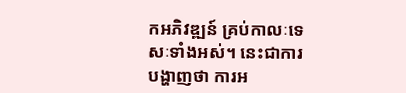កអភិវឌ្ឍន៍ គ្រប់កាលៈទេសៈទាំងអស់។ នេះជាការបង្ហាញថា ការអ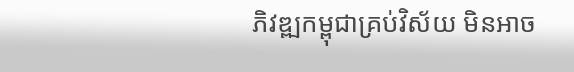ភិវឌ្ឍកម្ពុជាគ្រប់វិស័យ មិនអាច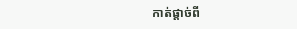កាត់ផ្តាច់ពី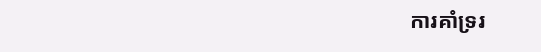ការគាំទ្ររ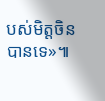បស់មិត្តចិនបានទេ»៕